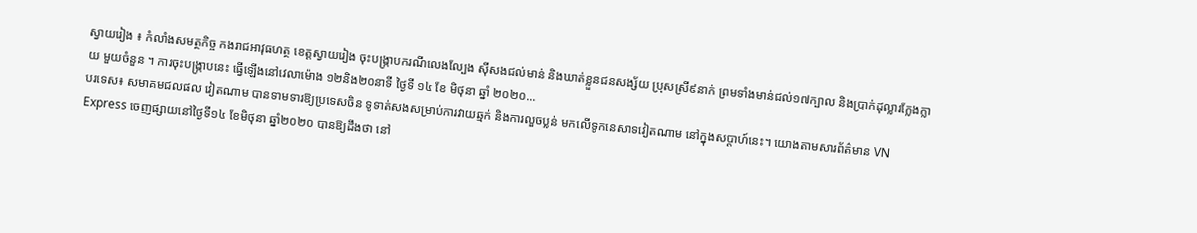ស្វាយរៀង ៖ កំលាំងសមត្ថកិច្ច កងរាជអាវុធហត្ថ ខេត្តស្វាយរៀង ចុះបង្ក្រាបករណីលេងល្បែង ស៊ីសងជល់មាន់ និងឃាត់ខ្លួនជនសង្ស័យ ប្រុសស្រី៩នាក់ ព្រមទាំងមាន់ជល់១៧ក្បាល និងប្រាក់ដុល្លារក្លែងក្លាយ មួយចំនួន ។ ការចុះបង្ក្រាបនេះ ធ្វើឡើងនៅវេលាម៉ោង ១២និង២០នាទី ថ្ងៃទី ១៤ ខែ មិថុនា ឆ្នាំ ២០២០...
បរទេស៖ សមាគមជលផល វៀតណាម បានទាមទារឱ្យប្រទេសចិន ទូទាត់សងសម្រាប់ការវាយឆ្មក់ និងការលួចប្លន់ មកលើទូកនេសាទវៀតណាម នៅក្នុងសប្តាហ៍នេះ។ យោងតាមសារព័ត៌មាន VN Express ចេញផ្សាយនៅថ្ងៃទី១៤ ខែមិថុនា ឆ្នាំ២០២០ បានឱ្យដឹងថា នៅ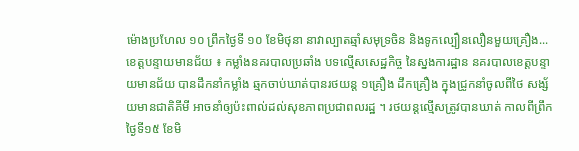ម៉ោងប្រហែល ១០ ព្រឹកថ្ងៃទី ១០ ខែមិថុនា នាវាល្បាតឆ្មាំសមុទ្រចិន និងទូកល្បឿនលឿនមួយគ្រឿង...
ខេត្តបន្ទាយមានជ័យ ៖ កម្លាំងនគរបាលប្រឆាំង បទល្មើសសេដ្ឋកិច្ច នៃស្នងការដ្ឋាន នគរបាលខេត្តបន្ទាយមានជ័យ បានដឹកនាំកម្លាំង ឆ្មកចាប់ឃាត់បានរថយន្ត ១គ្រឿង ដឹកគ្រឿង ក្នុងជ្រូកនាំចូលពីថៃ សង្ស័យមានជាតិគីមី អាចនាំឲ្យប៉ះពាល់ដល់សុខភាពប្រជាពលរដ្ឋ ។ រថយន្តល្មើសត្រូវបានឃាត់ កាលពីព្រឹកថ្ងៃទី១៥ ខែមិ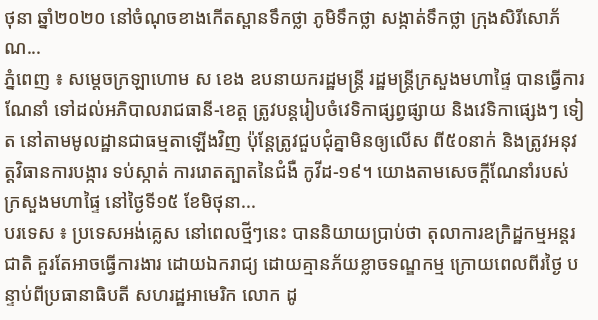ថុនា ឆ្នាំ២០២០ នៅចំណុចខាងកើតស្ពានទឹកថ្លា ភូមិទឹកថ្លា សង្កាត់ទឹកថ្លា ក្រុងសិរីសោភ័ណ...
ភ្នំពេញ ៖ សម្តេចក្រឡាហោម ស ខេង ឧបនាយករដ្ឋមន្រ្តី រដ្ឋមន្រ្តីក្រសួងមហាផ្ទៃ បានធ្វើការណែនាំ ទៅដល់អភិបាលរាជធានី-ខេត្ត ត្រូវបន្តរៀបចំវេទិកាផ្សព្វផ្សាយ និងវេទិកាផ្សេងៗ ទៀត នៅតាមមូលដ្ឋានជាធម្មតាឡើងវិញ ប៉ុន្ដែត្រូវជួបជុំគ្នាមិនឲ្យលើស ពី៥០នាក់ និងត្រូវអនុវត្តវិធានការបង្ការ ទប់ស្កាត់ ការរោតត្បាតនៃជំងឺ កូវីដ-១៩។ យោងតាមសេចក្តីណែនាំរបស់ក្រសួងមហាផ្ទៃ នៅថ្ងៃទី១៥ ខែមិថុនា...
បរទេស ៖ ប្រទេសអង់គ្លេស នៅពេលថ្មីៗនេះ បាននិយាយប្រាប់ថា តុលាការឧក្រិដ្ឋកម្មអន្តរជាតិ គួរតែអាចធ្វើការងារ ដោយឯករាជ្យ ដោយគ្មានភ័យខ្លាចទណ្ឌកម្ម ក្រោយពេលពីរថ្ងៃ បន្ទាប់ពីប្រធានាធិបតី សហរដ្ឋអាមេរិក លោក ដូ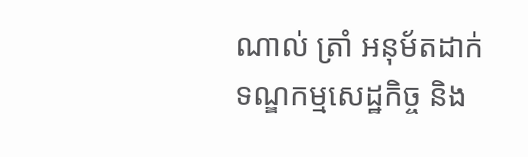ណាល់ ត្រាំ អនុម័តដាក់ទណ្ឌកម្មសេដ្ឋកិច្ច និង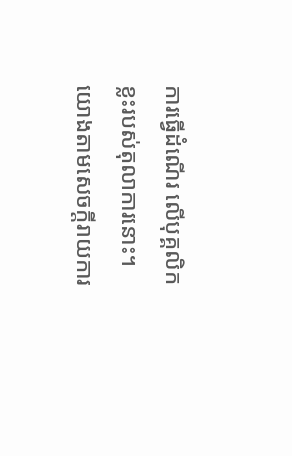ការធ្វើដំណើរ លើបុគ្គលិកខ្លះរបស់តុលាការនោះ។ យោងតាមសេចក្តីរាយការ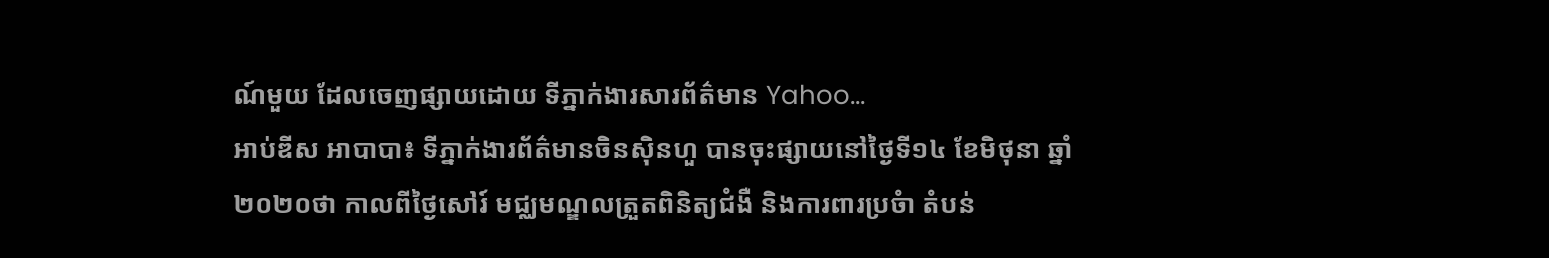ណ៍មួយ ដែលចេញផ្សាយដោយ ទីភ្នាក់ងារសារព័ត៌មាន Yahoo...
អាប់ឌីស អាបាបា៖ ទីភ្នាក់ងារព័ត៌មានចិនស៊ិនហួ បានចុះផ្សាយនៅថ្ងៃទី១៤ ខែមិថុនា ឆ្នាំ២០២០ថា កាលពីថ្ងៃសៅរ៍ មជ្ឈមណ្ឌលត្រួតពិនិត្យជំងឺ និងការពារប្រចំា តំបន់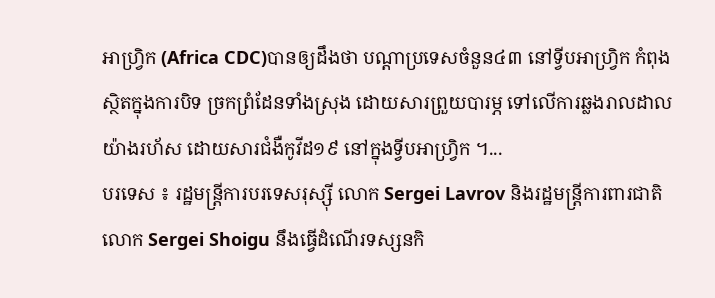អាហ្វ្រិក (Africa CDC)បានឲ្យដឹងថា បណ្តាប្រទេសចំនួន៤៣ នៅទ្វីបអាហ្វ្រិក កំពុងស្ថិតក្នុងការបិទ ច្រកព្រំដែនទាំងស្រុង ដោយសារព្រួយបារម្ភ ទៅលើការឆ្លងរាលដាល យ៉ាងរហ័ស ដោយសារជំងឺកូវីដ១៩ នៅក្នុងទ្វីបអាហ្វ្រិក ។...
បរទេស ៖ រដ្ឋមន្ត្រីការបរទេសរុស្ស៊ី លោក Sergei Lavrov និងរដ្ឋមន្ត្រីការពារជាតិ លោក Sergei Shoigu នឹងធ្វើដំណើរទស្សនកិ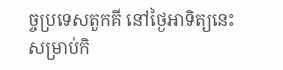ច្ចប្រទេសតួកគី នៅថ្ងៃអាទិត្យនេះ សម្រាប់កិ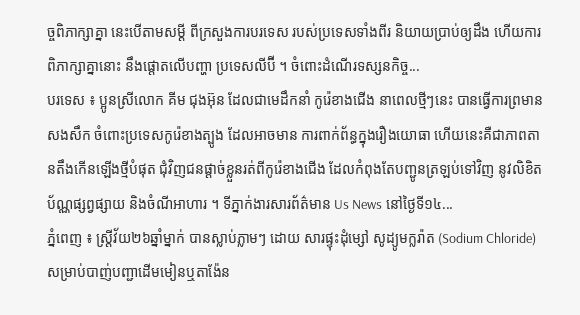ច្ចពិភាក្សាគ្នា នេះបើតាមសម្តី ពីក្រសួងការបរទេស របស់ប្រទេសទាំងពីរ និយាយប្រាប់ឲ្យដឹង ហើយការពិភាក្សាគ្នានោះ នឹងផ្តោតលើបញ្ហា ប្រទេសលីប៊ី ។ ចំពោះដំណើរទស្សនកិច្ច...
បរទេស ៖ ប្អូនស្រីលោក គីម ជុងអ៊ុន ដែលជាមេដឹកនាំ កូរ៉េខាងជើង នាពេលថ្មីៗនេះ បានធ្វើការព្រមានសងសឹក ចំពោះប្រទេសកូរ៉េខាងត្បូង ដែលអាចមាន ការពាក់ព័ន្ធក្នុងរឿងយោធា ហើយនេះគឺជាភាពតានតឹងកើនឡើងថ្មីបំផុត ជុំវិញជនផ្តាច់ខ្លួនរត់ពីកូរ៉េខាងជើង ដែលកំពុងតែបញ្ជូនត្រឡប់ទៅវិញ នូវលិខិតប័ណ្ណផ្សព្វផ្សាយ និងចំណីអាហារ ។ ទីភ្នាក់ងារសារព័ត៌មាន Us News នៅថ្ងៃទី១៤...
ភ្នំពេញ ៖ ស្រ្តីវ័យ២៦ឆ្នាំម្នាក់ បានស្លាប់ភ្លាមៗ ដោយ សារផ្ទុះដុំម្សៅ សូដ្យូមក្លរ៉ាត (Sodium Chloride)សម្រាប់បាញ់បញ្ជាដេីមមៀនឬតាង៉ែន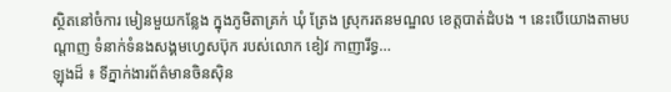ស្ថិតនៅចំការ មៀនមួយកន្លែង ក្នុងភូមិតាគ្រក់ ឃុំ ត្រែង ស្រុករតនមណ្ឌល ខេត្តបាត់ដំបង ។ នេះបើយោងតាមបណ្ដាញ ទំនាក់ទំនងសង្គមហ្វេសប៊ុក របស់លោក ខៀវ កាញារីទ្ធ...
ឡុងដ៏ ៖ ទីភ្នាក់ងារព័ត៌មានចិនស៊ិន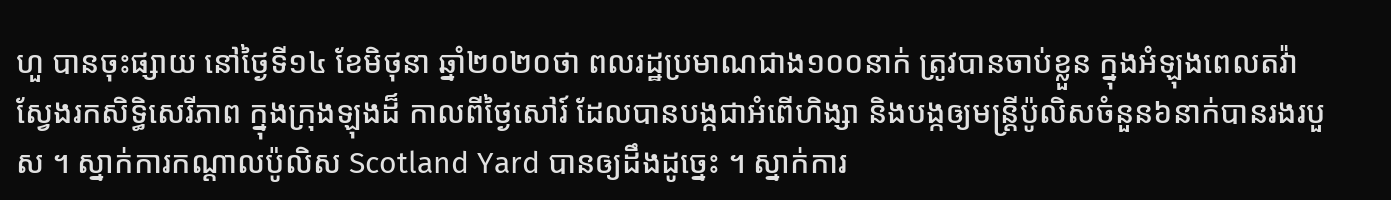ហួ បានចុះផ្សាយ នៅថ្ងៃទី១៤ ខែមិថុនា ឆ្នាំ២០២០ថា ពលរដ្ឋប្រមាណជាង១០០នាក់ ត្រូវបានចាប់ខ្លួន ក្នុងអំឡុងពេលតវ៉ា ស្វែងរកសិទ្ធិសេរីភាព ក្នុងក្រុងឡុងដ៏ កាលពីថ្ងៃសៅរ៍ ដែលបានបង្កជាអំពើហិង្សា និងបង្កឲ្យមន្ត្រីប៉ូលិសចំនួន៦នាក់បានរងរបួស ។ ស្នាក់ការកណ្តាលប៉ូលិស Scotland Yard បានឲ្យដឹងដូច្នេះ ។ ស្នាក់ការ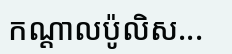កណ្តាលប៉ូលិស...